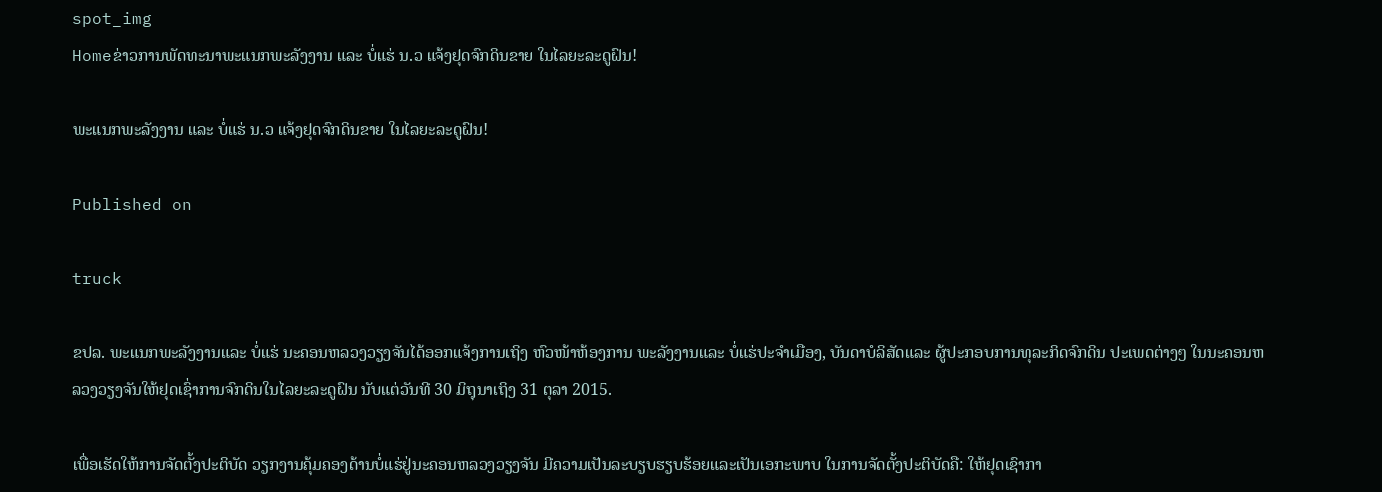spot_img
Homeຂ່າວການພັດທະນາພະແນກພະລັງງານ ແລະ ບໍ່ແຮ່ ນ.ວ ແຈ້ງຢຸດຈົກດິນຂາຍ ໃນໄລຍະລະດູຝົນ!

ພະແນກພະລັງງານ ແລະ ບໍ່ແຮ່ ນ.ວ ແຈ້ງຢຸດຈົກດິນຂາຍ ໃນໄລຍະລະດູຝົນ!

Published on

truck

ຂປລ. ພະແນກພະລັງງານແລະ ບໍ່ແຮ່ ນະຄອນຫລວງວຽງຈັນໄດ້ອອກແຈ້ງການເຖິງ ຫົວໜ້າຫ້ອງການ ພະລັງງານແລະ ບໍ່ແຮ່ປະຈຳເມືອງ, ບັນດາບໍລິສັດແລະ ຜູ້ປະກອບການທຸລະກິດຈົກດິນ ປະເພດຕ່າງໆ ໃນນະຄອນຫລວງວຽງຈັນໃຫ້ຢຸດເຊົ່າການຈົກດິນໃນໄລຍະລະດູຝົນ ນັບແຕ່ວັນທີ 30 ມິຖຸນາເຖິງ 31 ຕຸລາ 2015.

ເພື່ອເຮັດໃຫ້ການຈັດຕັ້ງປະຕິບັດ ວຽກງານຄຸ້ມຄອງດ້ານບໍ່ແຮ່ຢູ່ນະຄອນຫລວງວຽງຈັນ ມີຄວາມເປັນລະບຽບຮຽບຮ້ອຍແລະເປັນເອກະພາບ ໃນການຈັດຕັ້ງປະຕິບັດຄື: ໃຫ້ຢຸດເຊົາກາ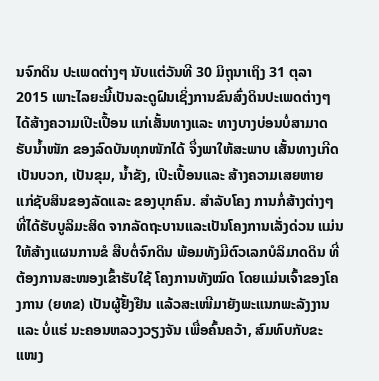ນຈົກດິນ ປະເພດຕ່າງໆ ນັບແຕ່ວັນທີ 30 ມິຖຸນາເຖິງ 31 ຕຸລາ 2015 ເພາະໄລຍະນີ້ເປັນລະດູຝົນເຊິ່ງການຂົນສົ່ງດິນປະເພດຕ່າງໆໄດ້ສ້າງຄວາມເປີະເປື້ອນ ແກ່ເສັ້ນທາງແລະ ທາງບາງບ່ອນບໍ່ສາມາດຮັບນ້ຳໜັກ ຂອງລົດບັນທຸກໜັກໄດ້ ຈຶ່ງພາໃຫ້ສະພາບ ເສັ້ນທາງເກີດເປັນບວກ, ເປັນຂຸມ, ນ້ຳຂັງ, ເປີະເປື້ອນແລະ ສ້າງຄວາມເສຍຫາຍ ແກ່ຊັບສິນຂອງລັດແລະ ຂອງບຸກຄົນ. ສຳລັບໂຄງ ການກໍ່ສ້າງຕ່າງໆ ທີ່ໄດ້ຮັບບູລິມະສິດ ຈາກລັດຖະບານແລະເປັນໂຄງການເລັ່ງດ່ວນ ແມ່ນໃຫ້ສ້າງແຜນການຂໍ ສືບຕໍ່ຈົກດິນ ພ້ອມທັງມີຕົວເລກບໍລິມາດດິນ ທີ່ຕ້ອງການສະໜອງເຂົ້າຮັບໃຊ້ ໂຄງການທັງໝົດ ໂດຍແມ່ນເຈົ້າຂອງໂຄງການ (ຍທຂ) ເປັນຜູ້ຢັ້ງຢືນ ແລ້ວສະເໜີມາຍັງພະແນກພະລັງງານ ແລະ ບໍ່ແຮ່ ນະຄອນຫລວງວຽງຈັນ ເພື່ອຄົ້ນຄວ້າ, ສົມທົບກັບຂະແໜງ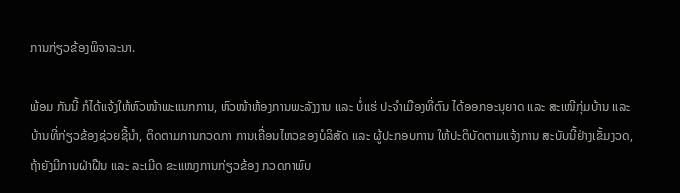ການກ່ຽວຂ້ອງພິຈາລະນາ.

ພ້ອມ ກັນນີ້ ກໍໄດ້ແຈ້ງໃຫ້ຫົວໜ້າພະແນກການ, ຫົວໜ້າຫ້ອງການພະລັງງານ ແລະ ບໍ່ແຮ່ ປະຈຳເມືອງທີ່ຕົນ ໄດ້ອອກອະນຸຍາດ ແລະ ສະເໜີກຸ່ມບ້ານ ແລະ ບ້ານທີ່ກ່ຽວຂ້ອງຊ່ວຍຊີ້ນຳ, ຕິດຕາມການກວດກາ ການເຄື່ອນໄຫວຂອງບໍລິສັດ ແລະ ຜູ້ປະກອບການ ໃຫ້ປະຕິບັດຕາມແຈ້ງການ ສະບັບນີ້ຢ່າງເຂັ້ມງວດ, ຖ້າຍັງມີການຝ່າຝືນ ແລະ ລະເມີດ ຂະແໜງການກ່ຽວຂ້ອງ ກວດກາພົບ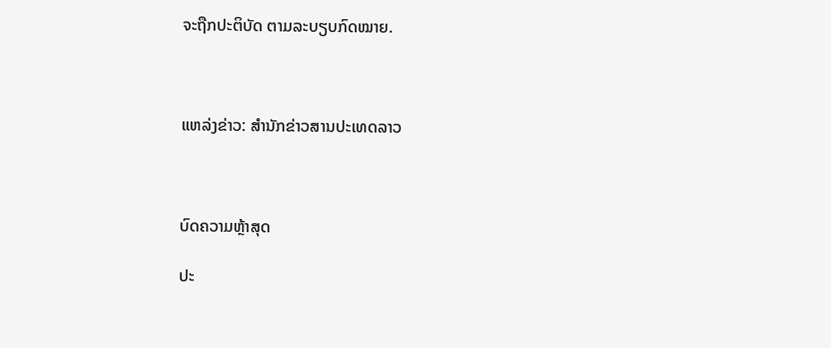ຈະຖືກປະຕິບັດ ຕາມລະບຽບກົດໝາຍ.



ແຫລ່ງຂ່າວ: ສຳນັກຂ່າວສານປະເທດລາວ



ບົດຄວາມຫຼ້າສຸດ

ປະ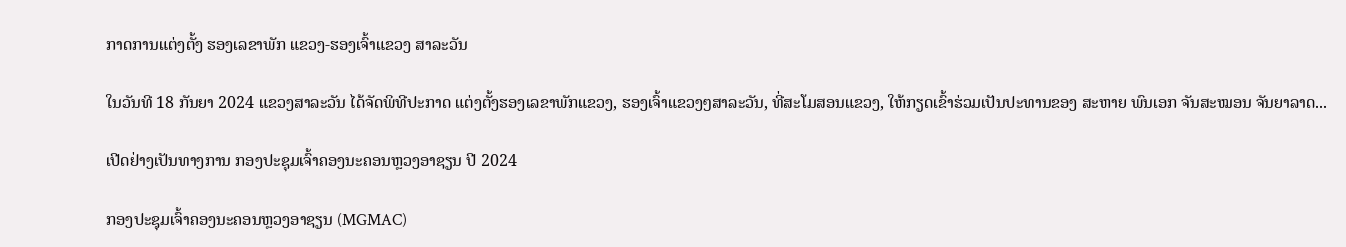ກາດການແຕ່ງຕັ້ງ ຮອງເລຂາພັກ ແຂວງ-ຮອງເຈົ້າແຂວງ ສາລະວັນ

ໃນວັນທີ 18 ກັນຍາ 2024 ແຂວງສາລະວັນ ໄດ້ຈັດພິທີປະກາດ ແຕ່ງຕັ້ງຮອງເລຂາພັກແຂວງ, ຮອງເຈົ້າແຂວງໆສາລະວັນ, ທີ່ສະໂມສອນແຂວງ, ໃຫ້ກຽດເຂົ້າຮ່ວມເປັນປະທານຂອງ ສະຫາຍ ພົນເອກ ຈັນສະໝອນ ຈັນຍາລາດ...

ເປີດຢ່າງເປັນທາງການ ກອງປະຊຸມເຈົ້າຄອງນະຄອນຫຼວງອາຊຽນ ປີ 2024

ກອງປະຊຸມເຈົ້າຄອງນະຄອນຫຼວງອາຊຽນ (MGMAC)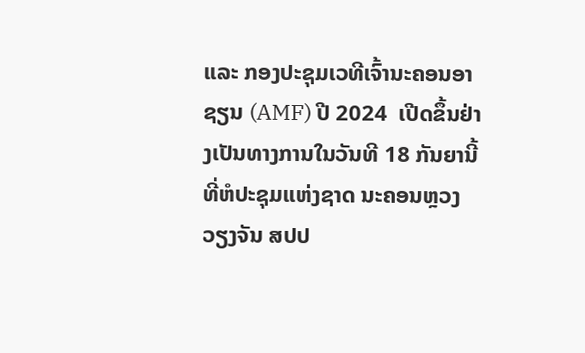ແລະ ກອງປະຊຸມເວທີເຈົ້ານະຄອນອາຊຽນ (AMF) ປີ 2024  ເປີດຂຶ້ນຢ່າງເປັນທາງການໃນວັນທີ 18 ກັນຍານີ້ ທີ່ຫໍປະຊຸມແຫ່ງຊາດ ນະຄອນຫຼວງວຽງຈັນ ສປປ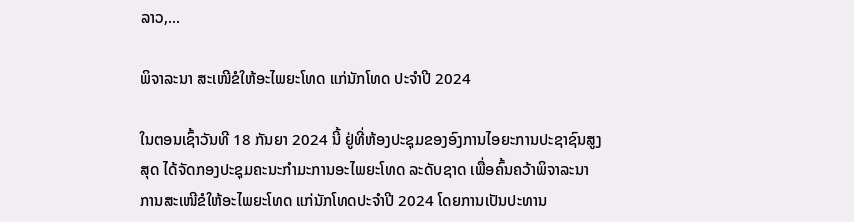ລາວ,...

ພິຈາລະນາ ສະເໜີຂໍໃຫ້ອະໄພຍະໂທດ ແກ່ນັກໂທດ ປະຈໍາປີ 2024

ໃນຕອນເຊົ້າວັນທີ 18 ກັນຍາ 2024 ນີ້ ຢູ່ທີ່ຫ້ອງປະຊຸມຂອງອົງການໄອຍະການປະຊາຊົນສູງສຸດ ໄດ້ຈັດກອງປະຊຸມຄະນະກໍາມະການອະໄພຍະໂທດ ລະດັບຊາດ ເພື່ອຄົ້ນຄວ້າພິຈາລະນາການສະເໜີຂໍໃຫ້ອະໄພຍະໂທດ ແກ່ນັກໂທດປະຈໍາປີ 2024 ໂດຍການເປັນປະທານ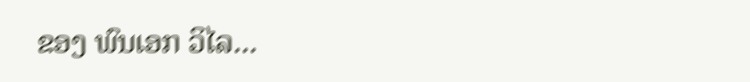ຂອງ ພົນເອກ ວິໄລ...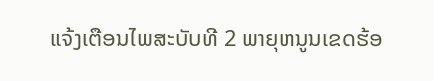ແຈ້ງເຕືອນໄພສະບັບທີ 2 ພາຍຸຫນູນເຂດຮ້ອ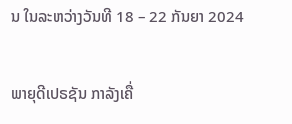ນ ໃນລະຫວ່າງວັນທີ 18 – 22 ກັນຍາ 2024

ພາຍຸດີເປຣຊັນ ກາລັງເຄື່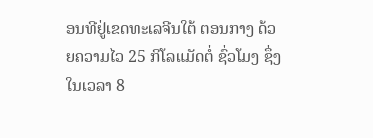ອນທີຢູ່ເຂດທະເລຈີນໃຕ້ ຕອນກາງ ດ້ວຍຄວາມໄວ 25 ກິໂລແມັດຕໍ່ ຊົ່ວໂມງ ຊຶ່ງໃນເວລາ 8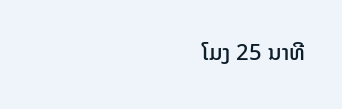ໂມງ 25 ນາທີ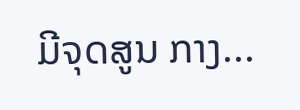ມີຈຸດສູນ ກາງ...